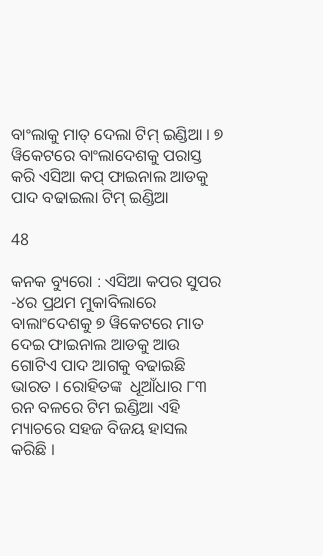ବାଂଲାକୁ ମାତ୍ ଦେଲା ଟିମ୍ ଇଣ୍ଡିଆ । ୭ ୱିକେଟରେ ବାଂଲାଦେଶକୁ ପରାସ୍ତ କରି ଏସିଆ କପ୍ ଫାଇନାଲ ଆଡକୁ ପାଦ ବଢାଇଲା ଟିମ୍ ଇଣ୍ଡିଆ

48

କନକ ବ୍ୟୁରୋ : ଏସିଆ କପର ସୁପର -୪ର ପ୍ରଥମ ମୁକାବିଲାରେ ବାଲାଂଦେଶକୁ ୭ ୱିକେଟରେ ମାତ ଦେଇ ଫାଇନାଲ ଆଡକୁ ଆଉ ଗୋଟିଏ ପାଦ ଆଗକୁ ବଢାଇଛି ଭାରତ । ରୋହିତଙ୍କ  ଧୂଆଁଧାର ୮୩ ରନ ବଳରେ ଟିମ ଇଣ୍ଡିଆ ଏହି ମ୍ୟାଚରେ ସହଜ ବିଜୟ ହାସଲ କରିଛି ।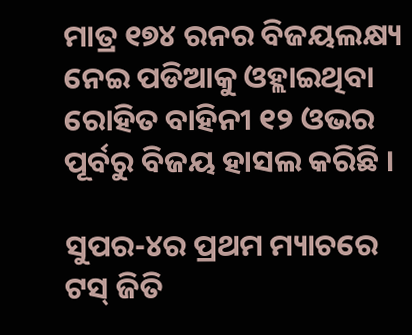ମାତ୍ର ୧୭୪ ରନର ବିଜୟଲକ୍ଷ୍ୟ ନେଇ ପଡିଆକୁ ଓହ୍ଲାଇଥିବା ରୋହିତ ବାହିନୀ ୧୨ ଓଭର ପୂର୍ବରୁ ବିଜୟ ହାସଲ କରିଛି ।

ସୁପର-୪ର ପ୍ରଥମ ମ୍ୟାଚରେ ଟସ୍ ଜିତି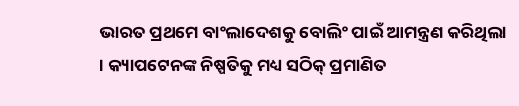ଭାରତ ପ୍ରଥମେ ବାଂଲାଦେଶକୁ ବୋଲିଂ ପାଇଁ ଆମନ୍ତ୍ରଣ କରିଥିଲା । କ୍ୟାପଟେନଙ୍କ ନିଷ୍ପତିକୁ ମଧ୍ୟ ସଠିକ୍ ପ୍ରମାଣିତ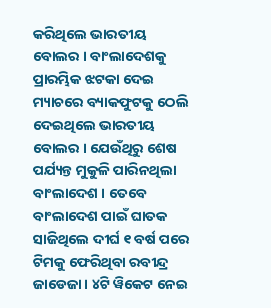କରିଥିଲେ ଭାରତୀୟ ବୋଲର । ବାଂଲାଦେଶକୁ ପ୍ରାରମ୍ଭିକ ଝଟକା ଦେଇ ମ୍ୟାଚରେ ବ୍ୟାକଫୁଟକୁ ଠେଲି ଦେଇଥିଲେ ଭାରତୀୟ ବୋଲର । ଯେଉଁଥିରୁ ଶେଷ ପର୍ଯ୍ୟନ୍ତ ମୁକୁଳି ପାରିନଥିଲା ବାଂଲାଦେଶ । ତେବେ ବାଂଲାଦେଶ ପାଇଁ ଘାତକ ସାଜିଥିଲେ ଦୀର୍ଘ ୧ ବର୍ଷ ପରେ ଟିମକୁ ଫେରିଥିବା ରବୀନ୍ଦ୍ର ଜାଡେଜା । ୪ଟି ୱିକେଟ ନେଇ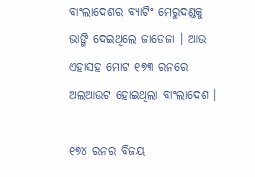ବାଂଲାଦେଶର ବ୍ୟାଟିଂ ମେରୁଦଣ୍ଡକୁ ଭାଙ୍ଗି ଦେଇଥିଲେ ଜାଡେଜା । ଆଉ ଏହାସହ ମୋଟ ୧୭୩ ରନରେ ଅଲଆଉଟ ହୋଇଥିଲା ବାଂଲାଦେଶ ।

୧୭୪ ରନର ବିଜୟ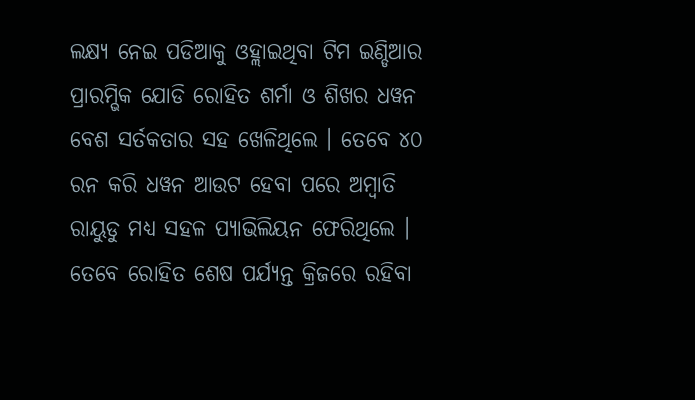ଲକ୍ଷ୍ୟ ନେଇ ପଡିଆକୁ ଓହ୍ଲାଇଥିବା ଟିମ ଇଣ୍ଡିଆର ପ୍ରାରମ୍ଭିକ ଯୋଡି ରୋହିତ ଶର୍ମା ଓ ଶିଖର ଧୱନ ବେଶ ସର୍ତକତାର ସହ ଖେଳିଥିଲେ । ତେବେ ୪୦ ରନ କରି ଧୱନ ଆଉଟ ହେବା ପରେ ଅମ୍ବାତି ରାୟୁଡୁ ମଧ୍ୟ ସହଳ ପ୍ୟାଭିଲିୟନ ଫେରିଥିଲେ । ତେବେ ରୋହିତ ଶେଷ ପର୍ଯ୍ୟନ୍ତ କ୍ରିଜରେ ରହିବା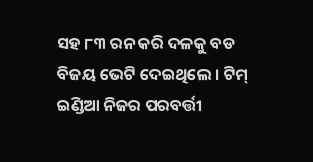ସହ ୮୩ ରନ କରି ଦଳକୁ ବଡ ବିଜୟ ଭେଟି ଦେଇଥିଲେ । ଟିମ୍ ଇଣ୍ଡିଆ ନିଜର ପରବର୍ତ୍ତୀ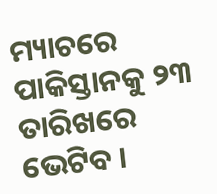ମ୍ୟାଚରେ ପାକିସ୍ତାନକୁ ୨୩ ତାରିଖରେ ଭେଟିବ ।